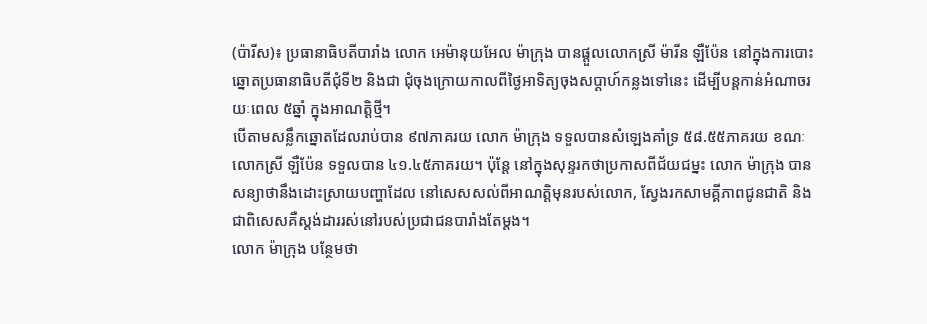(ប៉ារីស)៖ ប្រធានាធិបតីបារាំង លោក អេម៉ានុយអែល ម៉ាក្រុង បានផ្ដួលលោកស្រី ម៉ារីន ឡឺប៉ែន នៅក្នុងការបោះឆ្នោតប្រធានាធិបតីជុំទី២ និងជា ជុំចុងក្រោយកាលពីថ្ងៃអាទិត្យចុងសប្ដាហ៍កន្លងទៅនេះ ដើម្បីបន្តកាន់អំណាចរយៈពេល ៥ឆ្នាំ ក្នុងអាណត្តិថ្មី។
បើតាមសន្លឹកឆ្នោតដែលរាប់បាន ៩៧ភាគរយ លោក ម៉ាក្រុង ទទួលបានសំឡេងគាំទ្រ ៥៨.៥៥ភាគរយ ខណៈលោកស្រី ឡឺប៉ែន ទទួលបាន ៤១.៤៥ភាគរយ។ ប៉ុន្តែ នៅក្នុងសុន្ទរកថាប្រកាសពីជ័យជម្នះ លោក ម៉ាក្រុង បានសន្យាថានឹងដោះស្រាយបញ្ហាដែល នៅសេសសល់ពីអាណត្តិមុនរបស់លោក, ស្វែងរកសាមគ្គីភាពជូនជាតិ និងជាពិសេសគឺស្ដង់ដាររស់នៅរបស់ប្រជាជនបារាំងតែម្ដង។
លោក ម៉ាក្រុង បន្ថែមថា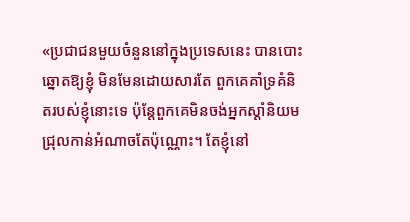«ប្រជាជនមួយចំនួននៅក្នុងប្រទេសនេះ បានបោះឆ្នោតឱ្យខ្ញុំ មិនមែនដោយសារតែ ពួកគេគាំទ្រគំនិតរបស់ខ្ញុំនោះទេ ប៉ុន្តែពួកគេមិនចង់អ្នកស្ដាំនិយមជ្រុលកាន់អំណាចតែប៉ុណ្ណោះ។ តែខ្ញុំនៅ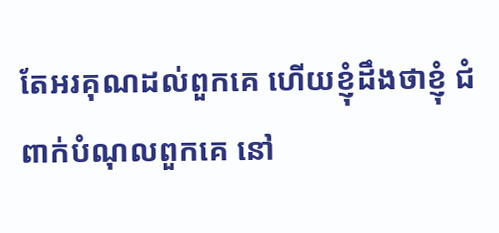តែអរគុណដល់ពួកគេ ហើយខ្ញុំដឹងថាខ្ញុំ ជំពាក់បំណុលពួកគេ នៅ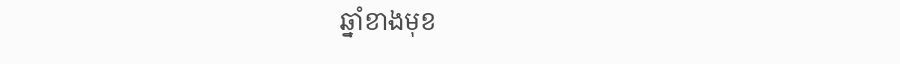ឆ្នាំខាងមុខ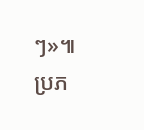ៗ»៕
ប្រភ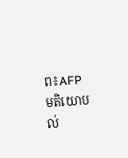ព៖AFP
មតិយោបល់